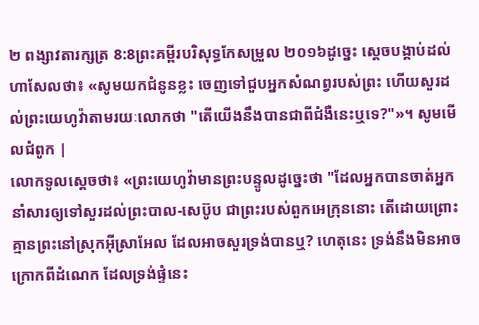២ ពង្សាវតារក្សត្រ 8:8ព្រះគម្ពីរបរិសុទ្ធកែសម្រួល ២០១៦ដូច្នេះ ស្ដេចបង្គាប់ដល់ហាសែលថា៖ «សូមយកជំនូនខ្លះ ចេញទៅជួបអ្នកសំណព្វរបស់ព្រះ ហើយសួរដល់ព្រះយេហូវ៉ាតាមរយៈលោកថា "តើយើងនឹងបានជាពីជំងឺនេះឬទេ?"»។ សូមមើលជំពូក |
លោកទូលស្តេចថា៖ «ព្រះយេហូវ៉ាមានព្រះបន្ទូលដូច្នេះថា "ដែលអ្នកបានចាត់អ្នកនាំសារឲ្យទៅសួរដល់ព្រះបាល-សេប៊ូប ជាព្រះរបស់ពួកអេក្រុននោះ តើដោយព្រោះគ្មានព្រះនៅស្រុកអ៊ីស្រាអែល ដែលអាចសួរទ្រង់បានឬ? ហេតុនេះ ទ្រង់នឹងមិនអាចក្រោកពីដំណេក ដែលទ្រង់ផ្ទំនេះ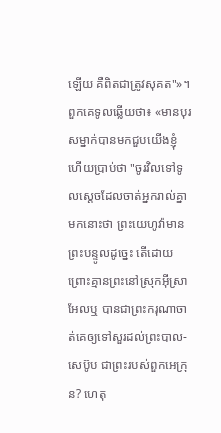ឡើយ គឺពិតជាត្រូវសុគត"»។
ពួកគេទូលឆ្លើយថា៖ «មានបុរសម្នាក់បានមកជួបយើងខ្ញុំ ហើយប្រាប់ថា "ចូរវិលទៅទូលស្តេចដែលចាត់អ្នករាល់គ្នាមកនោះថា ព្រះយេហូវ៉ាមានព្រះបន្ទូលដូច្នេះ តើដោយព្រោះគ្មានព្រះនៅស្រុកអ៊ីស្រាអែលឬ បានជាព្រះករុណាចាត់គេឲ្យទៅសួរដល់ព្រះបាល-សេប៊ូប ជាព្រះរបស់ពួកអេក្រុន? ហេតុ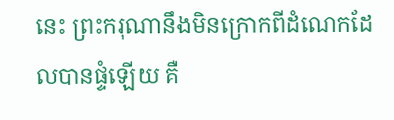នេះ ព្រះករុណានឹងមិនក្រោកពីដំណេកដែលបានផ្ទំឡើយ គឺ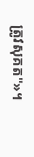ត្រូវសុគត"»។